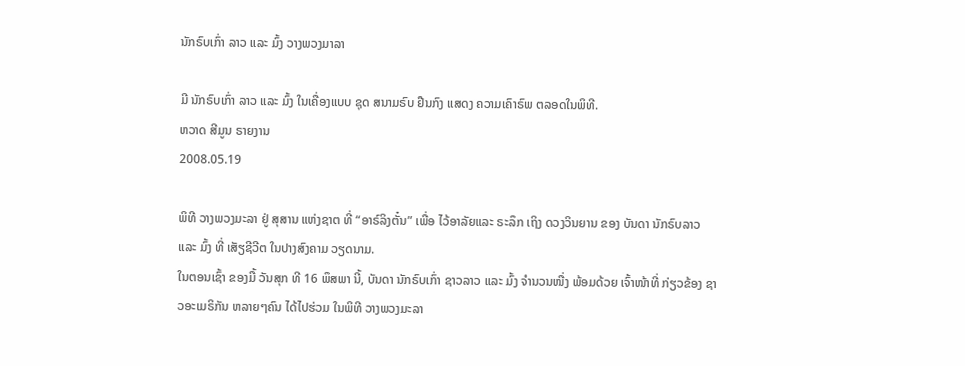ນັກຣົບເກົ່າ ລາວ ແລະ ມົ້ງ ວາງພວງມາລາ

ມີ ນັກຣົບເກົ່າ ລາວ ແລະ ມົ້ງ ໃນເຄື່ອງແບບ ຊຸດ ສນາມຣົບ ຢືນກົງ ແສດງ ຄວາມເຄົາຣົພ ຕລອດໃນພິທີ.
ຫວາດ ສີມູນ ຣາຍງານ
2008.05.19

ພິທີ ວາງພວງມະລາ ຢູ່ ສຸສານ ແຫ່ງຊາຕ ທີ່ “ອາຣ໌ລິງຕັ໋ນ” ເພື່ອ ໄວ້ອາລັຍແລະ ຣະລຶກ ເຖິງ ດວງວິນຍານ ຂອງ ບັນດາ ນັກຣົບລາວ ແລະ ມົ້ງ ທີ່ ເສັຽຊີວີຕ ໃນປາງສົງຄາມ ວຽດນາມ.
ໃນຕອນເຊົ້າ ຂອງມື້ ວັນສຸກ ທີ 16 ພຶສພາ ນີ້, ບັນດາ ນັກຣົບເກົ່າ ຊາວລາວ ແລະ ມົ້ງ ຈຳນວນໜື່ງ ພ້ອມດ້ວຍ ເຈົ້າໜ້າທີ່ ກ່ຽວຂ້ອງ ຊາວອະເມຣິກັນ ຫລາຍໆຄົນ ໄດ້ໄປຮ່ວມ ໃນພິທີ ວາງພວງມະລາ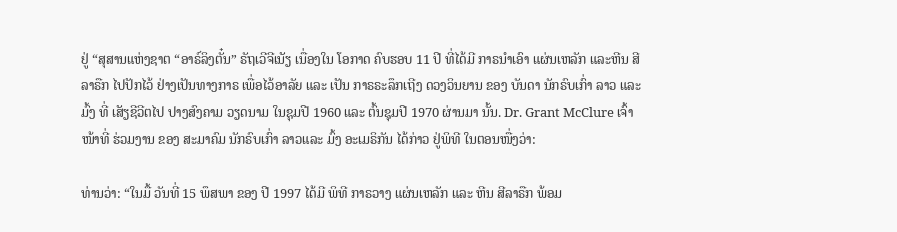ຢູ່ “ສຸສານແຫ່ງຊາຕ “ອາຣ໌ລິງຕັ໋ນ” ຣັຖເວີຈີເນັຽ ເນື່ອງໃນ ໂອກາດ ຄົບຮອບ 11 ປີ ທີ່ໄດ້ມີ ກາຣນຳເອົາ ແຜ່ນເຫລັກ ແລະຫີນ ສີລາຣືກ ໄປປັກໄວ້ ຢ່າງເປັນທາງກາຣ ເພື່ອໄວ້ອາລັຍ ແລະ ເປັນ ກາຣຣະລຶກເຖີງ ດວງວິນຍານ ຂອງ ບັນດາ ນັກຣົບເກົ່າ ລາວ ແລະ ມົ້ງ ທີ່ ເສັຽຊີວີຕໄປ ປາງສົງຄາມ ວຽດນາມ ໃນຊຸມປີ 1960 ແລະ ຕົ້ນຊຸມປີ 1970 ຜ່ານມາ ນັ້ນ. Dr. Grant McClure ເຈົ້າໜ້າທີ່ ຮ່ວມງານ ຂອງ ສະມາຄົມ ນັກຣົບເກົ່າ ລາວແລະ ມົ້ງ ອະເມຣິກັນ ໄດ້ກ່າວ ຢູ່ພິທີ ໃນຕອນໜື່ງວ່າ:

ທ່ານວ່າ: “ໃນມື້ ວັນທີ່ 15 ພຶສພາ ຂອງ ປີ 1997 ໄດ້ມີ ພິທີ ກາຣວາງ ແຜ່ນເຫລັກ ແລະ ຫີນ ສີລາຣືກ ພ້ອມ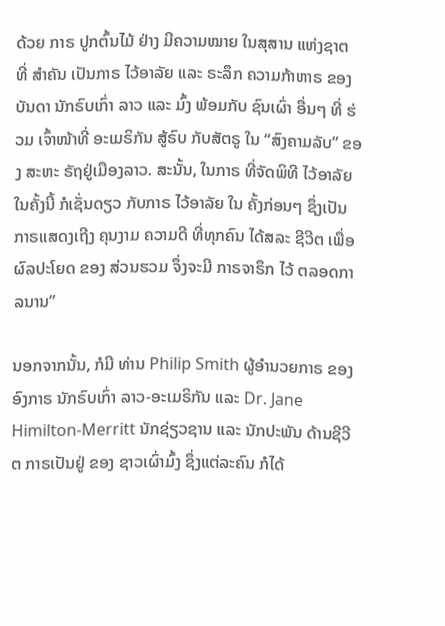ດ້ວຍ ກາຣ ປູກຕົ້ນໄມ້ ຢ່າງ ມີຄວາມໝາຍ ໃນສຸສານ ແຫ່ງຊາຕ ທີ່ ສຳຄັນ ເປັນກາຣ ໄວ້ອາລັຍ ແລະ ຣະລຶກ ຄວາມກ້າຫາຣ ຂອງ ບັນດາ ນັກຣົບເກົ່າ ລາວ ແລະ ມົ້ງ ພ້ອມກັບ ຊົນເຜົ່າ ອື່ນໆ ທີ່ ຮ່ວມ ເຈົ້າໜ້າທີ່ ອະເມຣິກັນ ສູ້ຣົບ ກັບສັຕຣູ ໃນ “ສົງຄາມລັບ” ຂອງ ສະຫະ ຣັຖຢູ່ເມືອງລາວ. ສະນັ້ນ, ໃນກາຣ ທີ່ຈັດພິທີ ໄວ້ອາລັຍ ໃນຄັ້ງນີ້ ກໍເຊັ່ນດຽວ ກັບກາຣ ໄວ້ອາລັຍ ໃນ ຄັ້ງກ່ອນໆ ຊຶ່ງເປັນ ກາຣແສດງເຖີງ ຄຸນງາມ ຄວາມດີ ທີ່ທຸກຄົນ ໄດ້ສລະ ຊີວີຕ ເພື່ອ ຜົລປະໂຍດ ຂອງ ສ່ວນຮວມ ຈຶ່ງຈະມີ ກາຣຈາຣຶກ ໄວ້ ຕລອດກາລນານ”

ນອກຈາກນັ້ນ, ກໍມີ ທ່ານ Philip Smith ຜູ້ອຳນວຍກາຣ ຂອງ ອົງກາຣ ນັກຣົບເກົ່າ ລາວ-ອະເມຣິກັນ ແລະ Dr. Jane Himilton-Merritt ນັກຊ່ຽວຊານ ແລະ ນັກປະພັນ ດ້ານຊີວີຕ ກາຣເປັນຢູ່ ຂອງ ຊາວເຜົ່າມົ້ງ ຊຶ່ງແຕ່ລະຄົນ ກໍໄດ້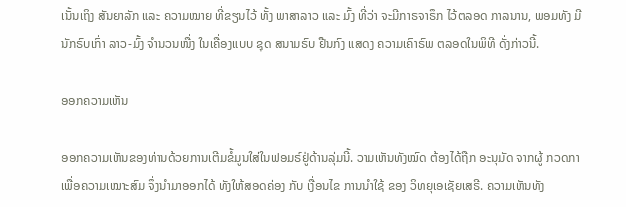ເນັ້ນເຖິງ ສັນຍາລັກ ແລະ ຄວາມໝາຍ ທີ່ຂຽນໄວ້ ທັ້ງ ພາສາລາວ ແລະ ມົ້ງ ທີ່ວ່າ ຈະມີກາຣຈາຣຶກ ໄວ້ຕລອດ ກາລນານ, ພອມທັງ ມີນັກຣົບເກົ່າ ລາວ-ມົ້ງ ຈຳນວນໜື່ງ ໃນເຄື່ອງແບບ ຊຸດ ສນາມຣົບ ຢືນກົງ ແສດງ ຄວາມເຄົາຣົພ ຕລອດໃນພິທີ ດັ່ງກ່າວນີ້.

ອອກຄວາມເຫັນ

ອອກຄວາມເຫັນຂອງທ່ານດ້ວຍການເຕີມຂໍ້ມູນໃສ່ໃນຟອມຣ໌ຢູ່ດ້ານລຸ່ມນີ້. ວາມເຫັນທັງໝົດ ຕ້ອງໄດ້ຖືກ ອະນຸມັດ ຈາກຜູ້ ກວດກາ ເພື່ອຄວາມເໝາະສົມ ຈຶ່ງນໍາມາອອກໄດ້ ທັງໃຫ້ສອດຄ່ອງ ກັບ ເງື່ອນໄຂ ການນຳໃຊ້ ຂອງ ວິທຍຸເອເຊັຍເສຣີ. ຄວາມເຫັນທັງ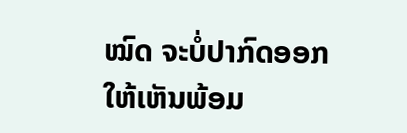ໝົດ ຈະບໍ່ປາກົດອອກ ໃຫ້ເຫັນພ້ອມ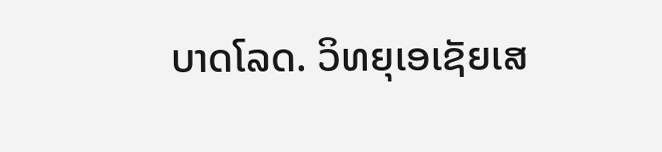ບາດໂລດ. ວິທຍຸເອເຊັຍເສ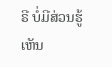ຣີ ບໍ່ມີສ່ວນຮູ້ເຫັນ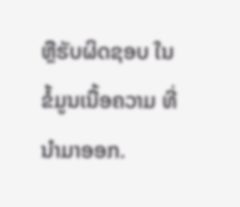ຫຼືຮັບຜິດຊອບ ໃນຂໍ້ມູນເນື້ອຄວາມ ທີ່ນໍາມາອອກ.